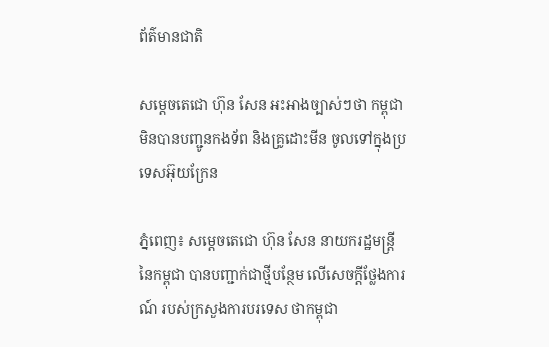ព័ត៌មានជាតិ

សម្ដេចតេជោ ហ៊ុន សែន អះអាងច្បាស់ៗថា កម្ពុជា មិនបានបញ្ជូនកងទ័ព និងគ្រូដោះមីន ចូលទៅក្នុងប្រទេសអ៊ុយក្រែន

ភ្នំពេញ៖ សម្ដេចតេជោ ហ៊ុន សែន នាយករដ្ឋមន្ត្រីនៃកម្ពុជា បានបញ្ជាក់ជាថ្មីបន្ថែម លើសេចក្ដីថ្លែងការណ៍ របស់ក្រសួងការបរទេស ថាកម្ពុជា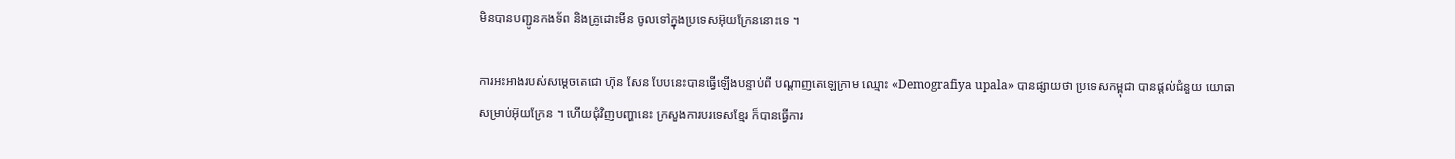មិនបានបញ្ជូនកងទ័ព និងគ្រូដោះមីន ចូលទៅក្នុងប្រទេសអ៊ុយក្រែននោះទេ ។

ការអះអាងរបស់សម្ដេចតេជោ ហ៊ុន សែន បែបនេះបានធ្វើឡើងបន្ទាប់ពី បណ្ដាញតេឡេក្រាម ឈ្មោះ «Demografiya upala» បានផ្សាយថា ប្រទេសកម្ពុជា បានផ្ដល់ជំនួយ យោធាសម្រាប់អ៊ុយក្រែន ។ ហើយជុំវិញបញ្ហានេះ ក្រសួងការបរទេសខ្មែរ ក៏បានធ្វើការ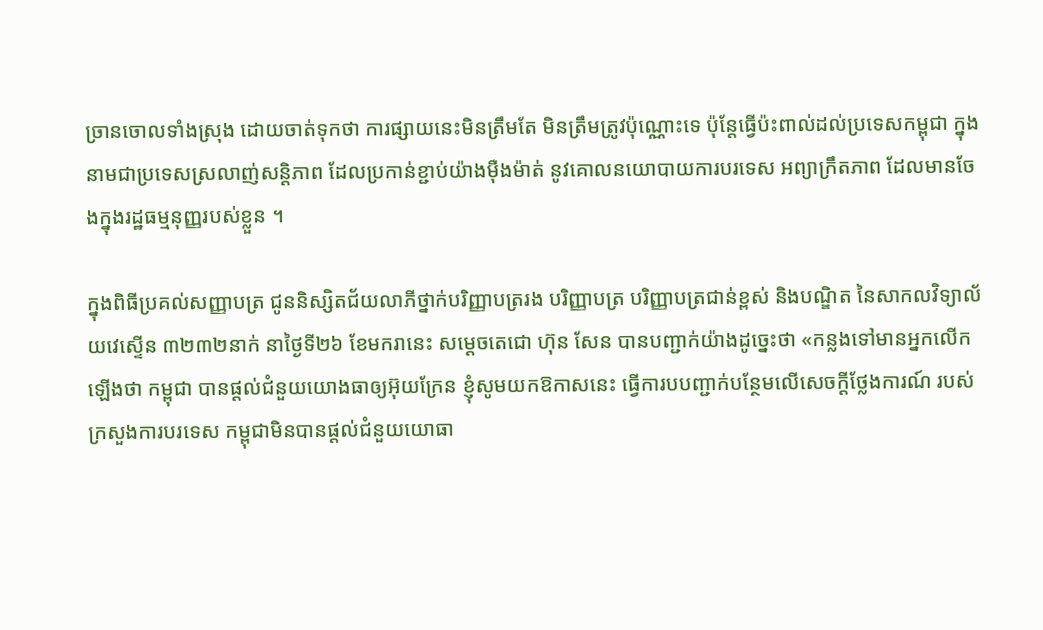ច្រានចោលទាំងស្រុង ដោយចាត់ទុកថា ការផ្សាយនេះមិនត្រឹមតែ មិនត្រឹមត្រូវប៉ុណ្ណោះទេ ប៉ុន្តែធ្វើប៉ះពាល់ដល់ប្រទេសកម្ពុជា ក្នុងនាមជាប្រទេសស្រលាញ់សន្តិភាព ដែលប្រកាន់ខ្ជាប់យ៉ាងម៉ឺងម៉ាត់ នូវគោលនយោបាយការបរទេស អព្យាក្រឹតភាព ដែលមានចែងក្នុងរដ្ឋធម្មនុញ្ញរបស់ខ្លួន ។

ក្នុងពិធីប្រគល់សញ្ញាបត្រ ជូននិស្សិតជ័យលាភីថ្នាក់បរិញ្ញាបត្ររង បរិញ្ញាបត្រ បរិញ្ញាបត្រជាន់ខ្ពស់ និងបណ្ឌិត នៃសាកលវិទ្យាល័យវេស្ទើន ៣២៣២នាក់ នាថ្ងៃទី២៦ ខែមករានេះ សម្តេចតេជោ ហ៊ុន សែន បានបញ្ជាក់យ៉ាងដូច្នេះថា «កន្លងទៅមានអ្នកលើកឡើងថា កម្ពុជា បានផ្ដល់ជំនួយយោងធាឲ្យអ៊ុយក្រែន ខ្ញុំសូមយកឱកាសនេះ ធ្វើការបបញ្ជាក់បន្ថែមលើសេចក្ដីថ្លែងការណ៍ របស់ក្រសួងការបរទេស កម្ពុជាមិនបានផ្ដល់ជំនួយយោធា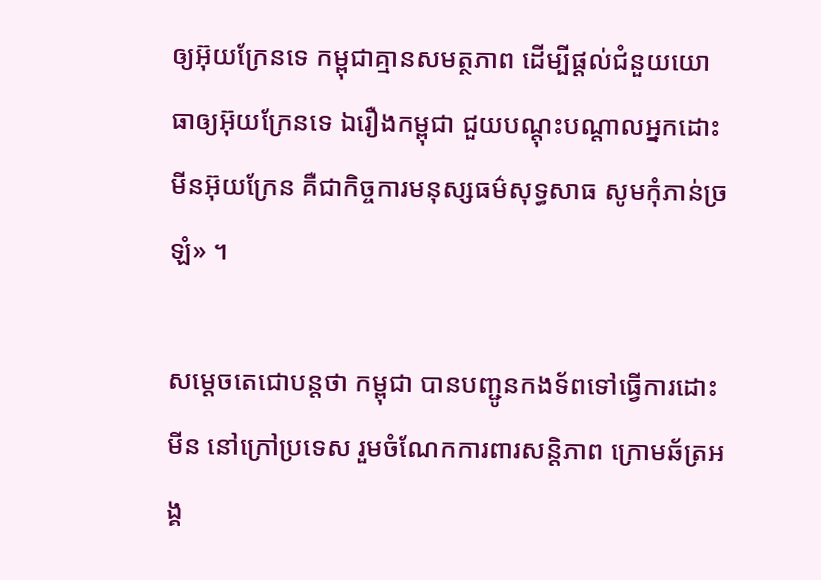ឲ្យអ៊ុយក្រែនទេ កម្ពុជាគ្មានសមត្ថភាព ដើម្បីផ្ដល់ជំនួយយោធាឲ្យអ៊ុយក្រែនទេ ឯរឿងកម្ពុជា ជួយបណ្ដុះបណ្ដាលអ្នកដោះមីនអ៊ុយក្រែន គឺជាកិច្ចការមនុស្សធម៌សុទ្ធសាធ សូមកុំភាន់ច្រឡំ» ។

សម្ដេចតេជោបន្តថា កម្ពុជា បានបញ្ជូនកងទ័ពទៅធ្វើការដោះមីន នៅក្រៅប្រទេស រួមចំណែកការពារសន្តិភាព ក្រោមឆ័ត្រអង្គ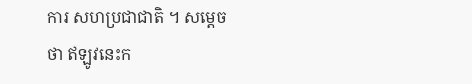ការ សហប្រជាជាតិ ។ សម្ដេចថា ឥឡូវនេះក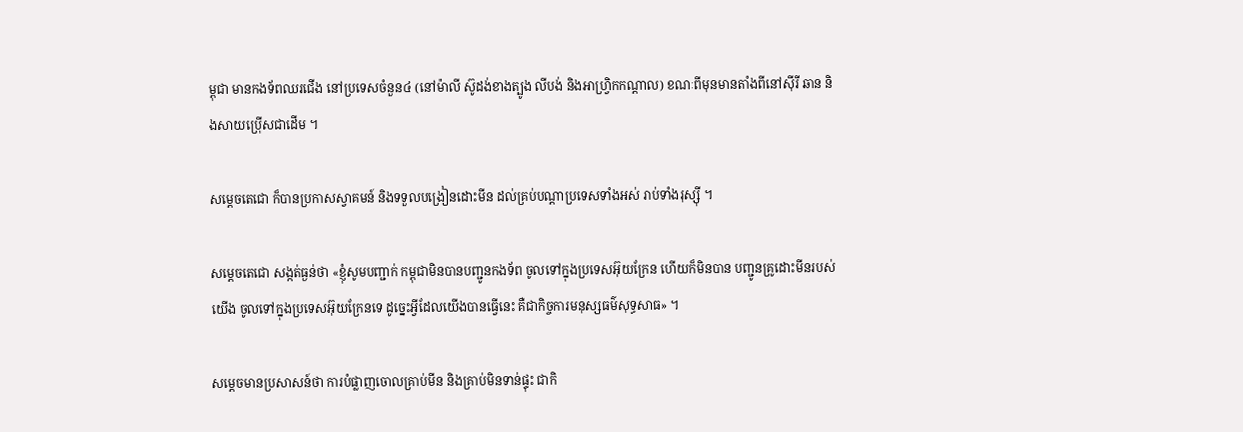ម្ពុជា មានកងទ័ពឈរជើង នៅប្រទេសចំនួន៤ (នៅម៉ាលី ស៊ូដង់ខាងត្បូង លីបង់ និងអាហ្វ្រិកកណ្ដាល) ខណៈពីមុនមានតាំងពីនៅស៊ីរី ឆាន និងសាយប្រ៉ើសជាដើម ។

សម្ដេចតេជោ ក៏បានប្រកាសស្វាគមន៍ និងទទួលបង្រៀនដោះមីន ដល់គ្រប់បណ្ដាប្រទេសទាំងអស់ រាប់ទាំងរុស្ស៊ី ។

សម្ដេចតេជោ សង្កត់ធ្ងន់ថា «ខ្ញុំសូមបញ្ជាក់ កម្ពុជាមិនបានបញ្ជូនកងទ័ព ចូលទៅក្នុងប្រទេសអ៊ុយក្រែន ហើយក៏មិនបាន បញ្ជូនគ្រូដោះមីនរបស់យើង ចូលទៅក្នុងប្រទេសអ៊ុយក្រែនទេ ដូច្នេះអ្វីដែលយើងបានធ្វើនេះ គឺជាកិច្ចការមនុស្សធម៌សុទ្ធសាធ» ។

សម្ដេចមានប្រសាសន៍ថា ការបំផ្លាញចោលគ្រាប់មីន និងគ្រាប់មិនទាន់ផ្ទុះ ជាកិ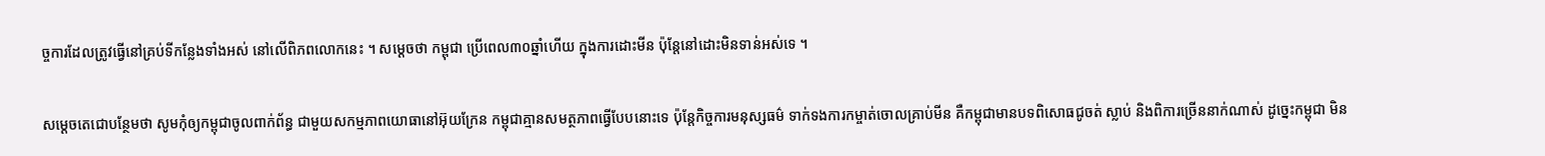ច្ចការដែលត្រូវធ្វើនៅគ្រប់ទីកន្លែងទាំងអស់ នៅលើពិភពលោកនេះ ។ សម្ដេចថា កម្ពុជា ប្រើពេល៣០ឆ្នាំហើយ ក្នុងការដោះមីន ប៉ុន្តែនៅដោះមិនទាន់អស់ទេ ។

សម្ដេចតេជោបន្ថែមថា សូមកុំឲ្យកម្ពុជាចូលពាក់ព័ន្ធ ជាមួយសកម្មភាពយោធានៅអ៊ុយក្រែន កម្ពុជាគ្មានសមត្ថភាពធ្វើបែបនោះទេ ប៉ុន្តែកិច្ចការមនុស្សធម៌ ទាក់ទងការកម្ចាត់ចោលគ្រាប់មីន គឺកម្ពុជាមានបទពិសោធជូចត់ ស្លាប់ និងពិការច្រើននាក់ណាស់ ដូច្នេះកម្ពុជា មិន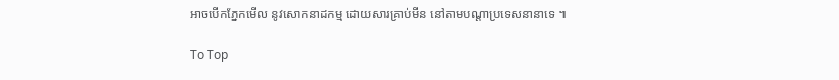អាចបើកភ្នែកមើល នូវសោកនាដកម្ម ដោយសារគ្រាប់មីន នៅតាមបណ្ដាប្រទេសនានាទេ ៕

To Top